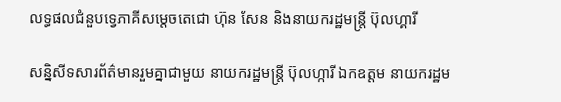លទ្ធផលជំនួបទ្វេភាគីសម្តេចតេជោ ហ៊ុន សែន និងនាយករដ្ឋមន្រ្តី ប៊ុលហ្គារី

សន្និសីទសារព័ត៌មានរួមគ្នាជាមួយ នាយករដ្ឋមន្ត្រី ប៊ុលហ្ការី ឯកឧត្តម នាយករដ្ឋម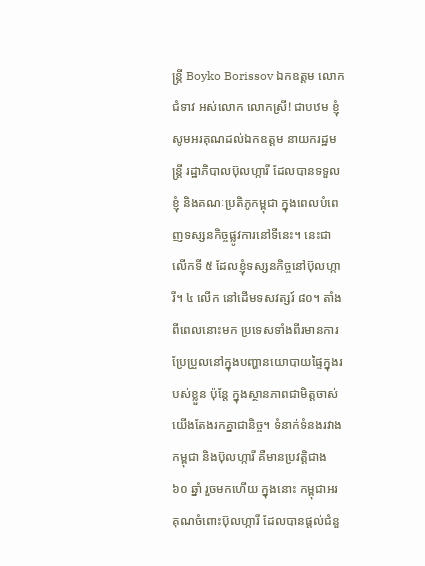ន្រ្តី Boyko Borissov ឯកឧត្តម លោកជំទាវ អស់លោក លោកស្រី! ជាបឋម ខ្ញុំសូមអរគុណដល់ឯកឧត្តម នាយករដ្ឋមន្រ្តី រដ្ឋាភិបាលប៊ុលហ្ការី ដែលបានទទួលខ្ញុំ និងគណៈប្រតិភូកម្ពុជា ក្នុងពេលបំពេញទស្សនកិច្ចផ្លូវការនៅទីនេះ។ នេះជាលើកទី ៥ ដែលខ្ញុំទស្សនកិច្ចនៅប៊ុលហ្ការី។ ៤ លើក នៅដើមទសវត្សរ៍ ៨០។ តាំងពីពេលនោះមក ប្រទេសទាំងពីរមានការប្រែប្រួលនៅក្នុងបញ្ហានយោបាយផ្ទៃក្នុងរបស់ខ្លួន ប៉ុន្តែ ក្នុងស្ថានភាពជាមិត្តចាស់ យើងតែងរកគ្នាជានិច្ច។ ទំនាក់ទំនងរវាងកម្ពុជា និងប៊ុលហ្ការី គឺមានប្រវត្តិជាង ៦០ ឆ្នាំ រួចមកហើយ ក្នុងនោះ កម្ពុជាអរគុណចំពោះប៊ុលហ្ការី ដែលបានផ្ដល់ជំនួ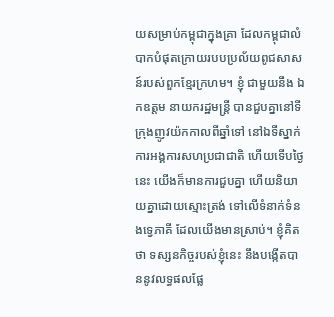យសម្រាប់កម្ពុជាក្នុងគ្រា ដែលកម្ពុជាលំបាកបំផុតក្រោយរបបប្រល័យពូជសាសន៍របស់ពួកខ្មែរក្រហម។ ខ្ញុំ ជាមួយនឹង ឯកឧត្តម នាយករដ្ឋមន្រ្តី បានជួបគ្នានៅទីក្រុងញូវយ៉កកាលពីឆ្នាំទៅ នៅឯទីស្នាក់ការអង្គការសហប្រជាជាតិ ហើយទើបថ្ងៃនេះ យើងក៏មានការជួបគ្នា ហើយនិយាយគ្នាដោយស្មោះត្រង់ ទៅលើទំនាក់ទំនងទ្វេភាគី ដែលយើងមានស្រាប់។ ខ្ញុំគិតថា ទស្សនកិច្ចរបស់ខ្ញុំនេះ នឹងបង្កើតបាននូវលទ្ធផលផ្លែ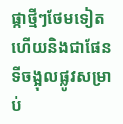ផ្កាថ្មីៗថែមទៀត ហើយនិងជាផែនទីចង្អុលផ្លូវសម្រាប់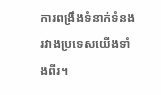ការពង្រឹងទំនាក់ទំនងរវាងប្រទេសយើងទាំងពីរ។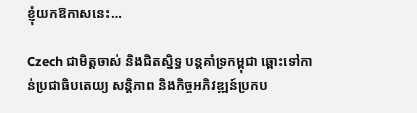ខ្ញុំយកឱកាសនេះ…

Czech ជាមិត្តចាស់ និងជិតស្និទ្ធ បន្តគាំទ្រកម្ពុជា ឆ្ពោះទៅកាន់ប្រជាធិបតេយ្យ សន្តិភាព និងកិច្ចអភិវឌ្ឍន៍ប្រកប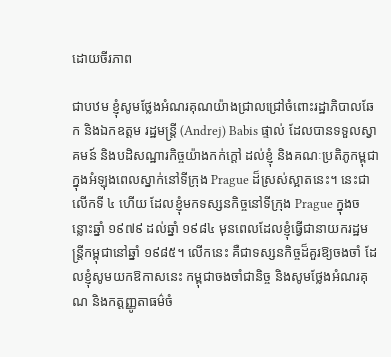ដោយចីរភាព

ជាបឋម ខ្ញុំសូមថ្លែងអំណរគុណយ៉ាងជ្រាលជ្រៅចំពោះរដ្ឋាភិបាលឆែក និងឯកឧត្ដម រដ្ឋមន្រ្តី (Andrej) Babis ផ្ទាល់ ដែលបានទទួលស្វាគមន៍ និងបដិសណ្ឋារកិច្ចយ៉ាងកក់ក្ដៅ ដល់ខ្ញុំ និងគណៈប្រតិភូកម្ពុជា ក្នុងអំឡុងពេលស្នាក់នៅទីក្រុង Prague ដ៏ស្រស់ស្អាតនេះ។ នេះជាលើកទី ៤ ហើយ ដែលខ្ញុំមកទស្សនកិច្ចនៅទីក្រុង Prague ក្នុងចន្លោះឆ្នាំ ១៩៧៩ ដល់ឆ្នាំ ១៩៨៤ មុនពេលដែលខ្ញុំធ្វើជានាយករដ្ឋមន្រ្តីកម្ពុជានៅឆ្នាំ ១៩៨៥។ លើកនេះ គឺជាទស្សនកិច្ចដ៏គួរឱ្យចងចាំ ដែលខ្ញុំសូមយកឱកាសនេះ កម្ពុជាចងចាំជានិច្ច និងសូមថ្លែងអំណរគុណ និងកត្តញ្ញូតាធម៌ចំ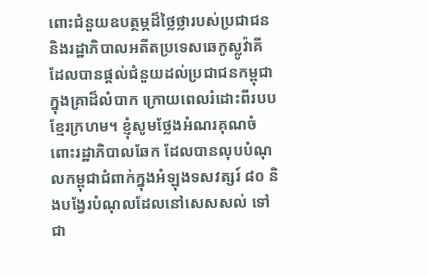ពោះជំនួយឧបត្ថម្ភដ៏ថ្លៃថ្លារបស់ប្រជាជន និងរដ្ឋាភិបាលអតីតប្រទេសឆេកូស្លូវ៉ាគី ដែលបានផ្ដល់ជំនួយដល់ប្រជាជនកម្ពុជាក្នុងគ្រាដ៏លំបាក ក្រោយពេលរំដោះពីរបបខ្មែរក្រហម។ ខ្ញុំសូមថ្លែងអំណរគុណចំពោះរដ្ឋាភិបាលឆែក ដែលបានលុបបំណុលកម្ពុជាជំពាក់ក្នុងអំឡុងទសវត្សរ៍ ៨០ និងបង្វែរបំណុលដែលនៅសេសសល់ ទៅជា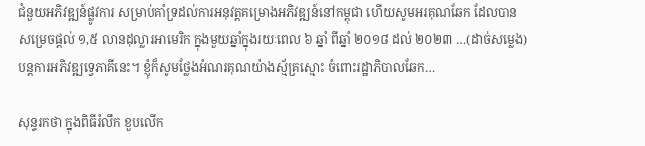ជំនួយអភិវឌ្ឍន៍ផ្លូវការ សម្រាប់គាំទ្រដល់ការអនុវត្តគម្រោងអភិវឌ្ឍន៍នៅកម្ពុជា ហើយសូមអរគុណឆែក ដែលបានសម្រេចផ្ដល់ ១,៥ លានដុល្លារអាមេរិក ក្នុងមួយឆ្នាំក្នុងរយៈពេល ៦ ឆ្នាំ ពីឆ្នាំ ២០១៨ ដល់ ២០២៣ …(ដាច់សម្លេង) បន្តការអភិវឌ្ឍទ្វេភាគីនេះ។ ខ្ញុំក៏សូមថ្លែងអំណរគុណយ៉ាងស្ម័គ្រស្មោះ ចំពោះរដ្ឋាភិបាលឆែក…

សុន្ទរកថា ក្នុងពិធីរំលឹក ខួបលើក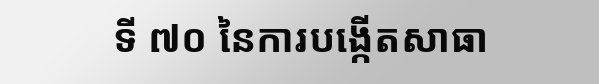ទី ៧០ នៃការបង្កើតសាធា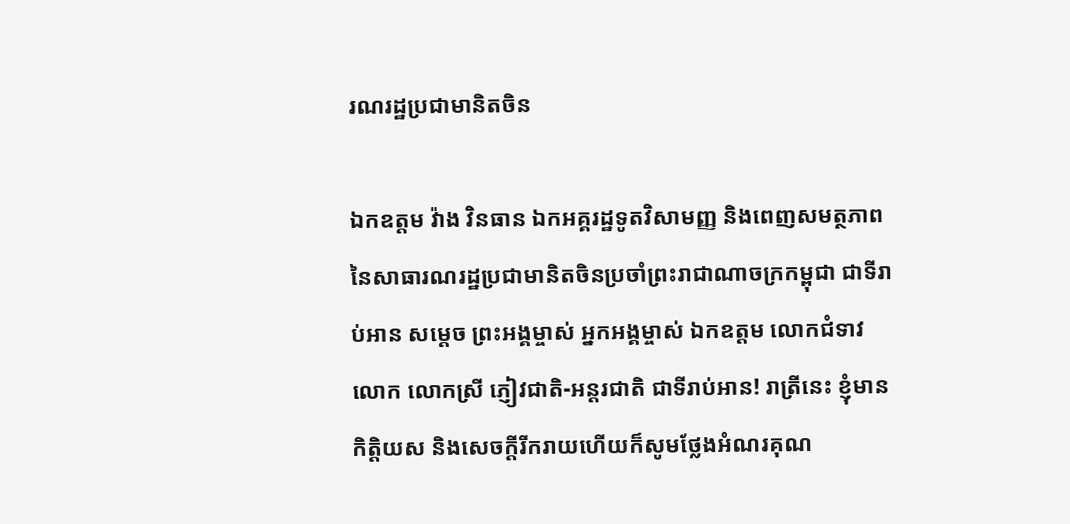រណរដ្ឋប្រជាមានិតចិន

ឯកឧត្តម វ៉ាង វិនធាន ឯកអគ្គរដ្ឋទូតវិសាមញ្ញ និងពេញសមត្ថភាព នៃសាធារណរដ្ឋប្រជាមានិតចិនប្រចាំព្រះរាជាណាចក្រកម្ពុជា ជាទីរាប់ឤន សម្តេច ព្រះអង្គម្ចាស់ អ្នកអង្គម្ចាស់ ឯកឧត្តម លោកជំទាវ លោក លោកស្រី ភ្ញៀវជាតិ-អន្តរជាតិ ជាទីរាប់ឤន! រាត្រីនេះ ខ្ញុំមានកិត្តិយស និងសេចក្តីរីករាយហើយក៏សូមថ្លែងអំណរគុណ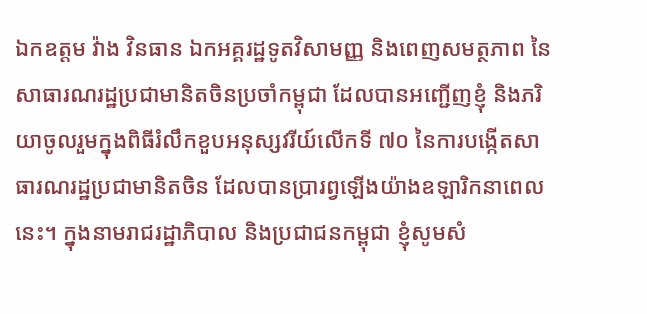ឯកឧត្តម វ៉ាង វិនធាន ឯកអគ្គរដ្ឋទូតវិសាមញ្ញ និងពេញសមត្ថភាព នៃសាធារណរដ្ឋប្រជាមានិតចិនប្រចាំកម្ពុជា ដែលបានអញ្ជើញខ្ញុំ និងភរិយាចូលរួមក្នុងពិធីរំលឹកខួបអនុស្សវរីយ៍លើកទី ៧០ នៃការបង្កើតសាធារណរដ្ឋប្រជាមានិតចិន ដែលបានប្រារព្វឡើងយ៉ាងឧឡារិកនាពេលនេះ។ ក្នុងនាមរាជរដ្ឋាភិបាល និងប្រជាជនកម្ពុជា ខ្ញុំសូមសំ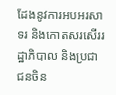ដែងនូវការអបអរសាទរ និងកោតសរសើររដ្ឋាភិបាល និងប្រជាជនចិន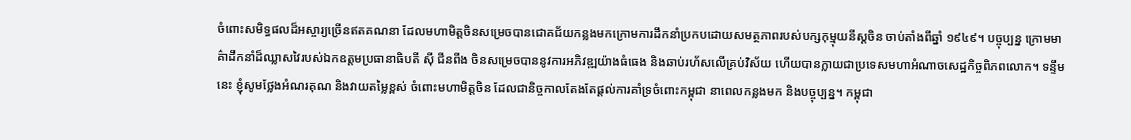ចំពោះសមិទ្ធផលដ៏អស្ចារ្យច្រើនឥតគណនា ដែលមហាមិត្តចិនសម្រេចបានជោគជ័យកន្លងមកក្រោមការដឹកនាំប្រកបដោយសមត្ថភាពរបស់បក្សកុម្មុយនីស្តចិន ចាប់តាំងពីឆ្នាំ ១៩៤៩។ បច្ចុប្បន្ន ក្រោមមាគ៌ាដឹកនាំដ៏ឈ្លាសវៃរបស់ឯកឧត្តមប្រធានាធិបតី ស៊ី ជីនពីង ចិនសម្រេចបាននូវការអភិវឌ្ឍយ៉ាងធំធេង និងឆាប់រហ័សលើគ្រប់វិស័យ ហើយបានក្លាយជាប្រទេសមហាអំណាចសេដ្ឋកិច្ចពិភពលោក។ ទន្ទឹមនេះ ខ្ញុំសូមថ្លែងអំណរគុណ និងវាយតម្លៃខ្ពស់ ចំពោះមហាមិត្តចិន ដែលជានិច្ចកាលតែងតែផ្តល់ការគាំទ្រចំពោះកម្ពុជា នាពេលកន្លងមក និងបច្ចុប្បន្ន។ កម្ពុជា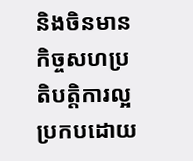និងចិនមានកិច្ចសហប្រតិបត្តិការល្អប្រកបដោយ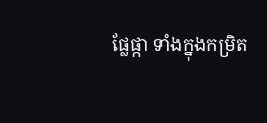ផ្លែផ្កា ទាំងក្នុងកម្រិត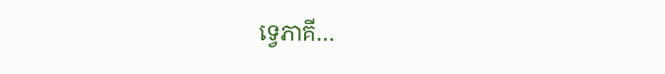ទ្វេភាគី…